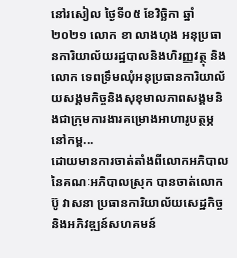នៅរសៀល ថ្ងៃទី០៥ ខែវិច្ឆិកា ឆ្នាំ២០២១ លោក ខា លាងហុង អនុប្រធានការិយាល័យរដ្ឋបាលនិងហិរញ្ញវត្ថុ និងលោក ទេពទ្រឹមឈុំអនុប្រធានការិយាល័យសង្គមកិច្ចនិងសុខុមាលភាពសង្គមនិងជាក្រុមការងារគម្រោងអាហារូបត្ថម្ភនៅកម្ព...
ដោយមានការចាត់តាំងពីលោកអភិបាល នៃគណៈអភិបាលស្រុក បានចាត់លោក ប៊ូ វាសនា ប្រធានការិយាល័យសេដ្ឋកិច្ច និងអភិវឌ្ឍន៍សហគមន៍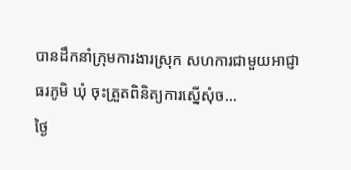បានដឹកនាំក្រុមការងារស្រុក សហការជាមួយអាជ្ញាធរភូមិ ឃុំ ចុះត្រួតពិនិត្យការស្នើសុំច...
ថ្ងៃ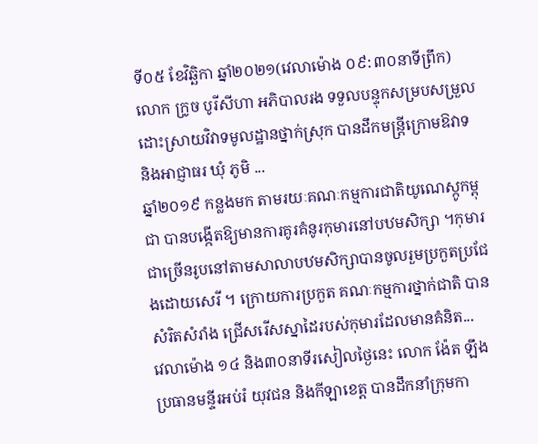ទី០៥ ខែវិឆ្ឆិកា ឆ្នាំ២០២១(វេលាម៉ោង ០៩:៣០នាទីព្រឹក) លោក ក្រូច បូរីសីហា អភិបាលរង ទទួលបន្ទុកសម្របសម្រួលដោះស្រាយវិវាទមូលដ្ឋានថ្នាក់ស្រុក បានដឹកមន្រ្តីក្រោមឱវាទ និងអាជ្ញាធរ ឃុំ ភូមិ ...
ឆ្នាំ២០១៩ កន្លងមក តាមរយៈគណៈកម្មការជាតិយូណេស្កូកម្ពុជា បានបង្កើតឱ្យមានការគូរគំនូរកុមារនៅបឋមសិក្សា ។កុមារជាច្រើនរូបនៅតាមសាលាបឋមសិក្សាបានចូលរួមប្រកួតប្រជែងដោយសេរី ។ ក្រោយការប្រកួត គណៈកម្មការថ្នាក់ជាតិ បានសំរិតសំរាំង ជ្រើសរើសស្នាដៃរបស់កុមារដែលមានគំនិត...
វេលាម៉ោង ១៤ និង៣០នាទីរសៀលថ្ងៃនេះ លោក ង៉ែត ឡឹង ប្រធានមន្ទីរអប់រំ យុវជន និងកីឡាខេត្ត បានដឹកនាំក្រុមកា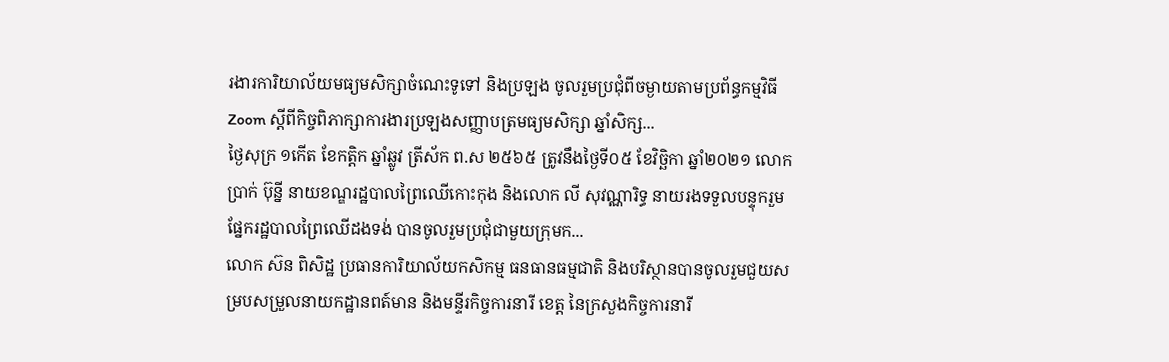រងារការិយាល័យមធ្យមសិក្សាចំណេះទូទៅ និងប្រឡង ចូលរួមប្រជុំពីចម្ងាយតាមប្រព័ន្ធកម្មវិធីZoom ស្ដីពីកិច្ចពិភាក្សាការងារប្រឡងសញ្ញាបត្រមធ្យមសិក្សា ឆ្នាំសិក្ស...
ថ្ងៃសុក្រ ១កើត ខែកត្តិក ឆ្នាំឆ្លូវ ត្រីស័ក ព.ស ២៥៦៥ ត្រូវនឹងថ្ងៃទី០៥ ខែវិច្ឆិកា ឆ្នាំ២០២១ លោក ប្រាក់ ប៊ុន្នី នាយខណ្ឌរដ្ឋបាលព្រៃឈើកោះកុង និងលោក លី សុវណ្ណារិទ្ធ នាយរងទទួលបន្ទុករួមផ្នែករដ្ឋបាលព្រៃឈើដងទង់ បានចូលរួមប្រជុំជាមួយក្រុមក...
លោក ស៊ន ពិសិដ្ឋ ប្រធានការិយាល័យកសិកម្ម ធនធានធម្មជាតិ និងបរិស្ថានបានចូលរួមជួយសម្របសម្រួលនាយកដ្ឋានពត៍មាន និងមន្ទីរកិច្ចការនារី ខេត្ត នៃក្រសួងកិច្ចការនារី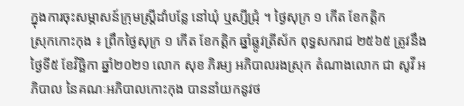ក្នុងការចុះសម្ភាសន៍ក្រុមស្រ្តីដាំបន្លែ នៅឃុំ ឬស្សីជ្រុំ ។ ថ្ងៃសុក្រ ១ កើត ខែកត្តិក
ស្រុកកោះកុង ៖ ព្រឹកថ្ងៃសុក្រ ១ កើត ខែកត្តិក ឆ្នាំឆ្លូវត្រីស័ក ពុទ្ធសករាជ ២៥៦៥ ត្រូវនឹងថ្ងៃទី៥ ខែវិច្ឆិកា ឆ្នាំ២០២១ លោក សុខ ភិរម្យ អភិបាលរងស្រុក តំណាងលោក ជា សូវី អភិបាល នៃគណៈអភិបាលកោះកុង បាននាំយកនូវថ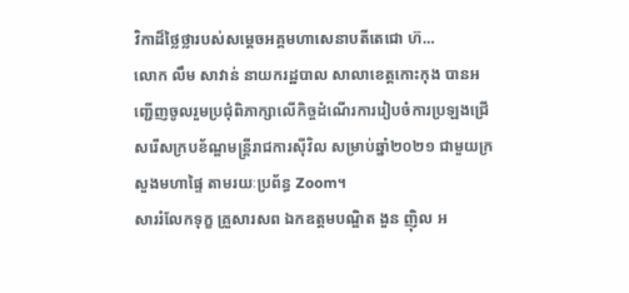វិកាដ៏ថ្លៃថ្លារបស់សម្ដេចអគ្គមហាសេនាបតីតេជោ ហ៊...
លោក លឹម សាវាន់ នាយករដ្ឋបាល សាលាខេត្តកោះកុង បានអញ្ជើញចូលរួមប្រជុំពិភាក្សាលើកិច្ចដំណើរការរៀបចំការប្រឡងជ្រើសរើសក្របខ័ណ្ឌមន្រ្តីរាជការស៊ីវិល សម្រាប់ឆ្នាំ២០២១ ជាមួយក្រសួងមហាផ្ទៃ តាមរយៈប្រព័ន្ធ Zoom។
សាររំលែកទុក្ខ គ្រួសារសព ឯកឧត្តមបណ្ឌិត ងួន ញ៉ិល អ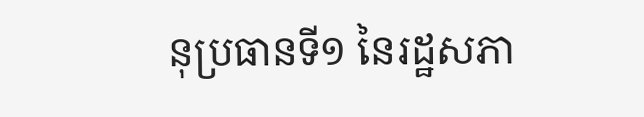នុប្រធានទី១ នៃរដ្ឋសភា